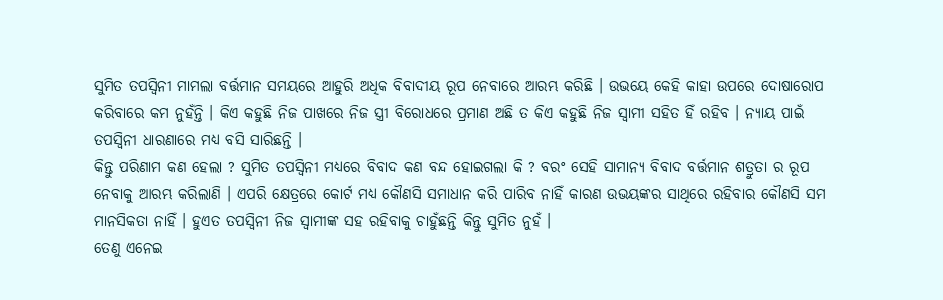ସୁମିତ ତପସ୍ୱିନୀ ମାମଲା ବର୍ତ୍ତମାନ ସମୟରେ ଆହୁରି ଅଧିକ ବିବାଦୀୟ ରୂପ ନେବାରେ ଆରମ୍ଭ କରିଛି । ଉଭୟେ କେହି କାହା ଉପରେ ଦୋଷାରୋପ କରିବାରେ କମ ନୁହଁନ୍ତି । କିଏ କହୁଛି ନିଜ ପାଖରେ ନିଜ ସ୍ତ୍ରୀ ବିରୋଧରେ ପ୍ରମାଣ ଅଛି ତ କିଏ କହୁଛି ନିଜ ସ୍ୱାମୀ ସହିତ ହିଁ ରହିବ । ନ୍ୟାୟ ପାଇଁ ତପସ୍ୱିନୀ ଧାରଣାରେ ମଧ୍ୟ ବସି ସାରିଛନ୍ତି ।
କିନ୍ତୁ ପରିଣାମ କଣ ହେଲା ? ସୁମିତ ତପସ୍ୱିନୀ ମଧ୍ୟରେ ବିବାଦ କଣ ବନ୍ଦ ହୋଇଗଲା କି ? ବରଂ ସେହି ସାମାନ୍ୟ ବିବାଦ ବର୍ତ୍ତମାନ ଶତ୍ରୁତା ର ରୂପ ନେବାକୁ ଆରମ୍ଭ କରିଲାଣି । ଏପରି କ୍ଷେତ୍ରରେ କୋର୍ଟ ମଧ୍ୟ କୌଣସି ସମାଧାନ କରି ପାରିବ ନାହିଁ କାରଣ ଉଭୟଙ୍କର ସାଥିରେ ରହିବାର କୌଣସି ସମ ମାନସିକତା ନାହିଁ । ହୁଏତ ତପସ୍ୱିନୀ ନିଜ ସ୍ୱାମୀଙ୍କ ସହ ରହିବାକୁ ଚାହୁଁଛନ୍ତି କିନ୍ତୁ ସୁମିତ ନୁହଁ ।
ତେଣୁ ଏନେଇ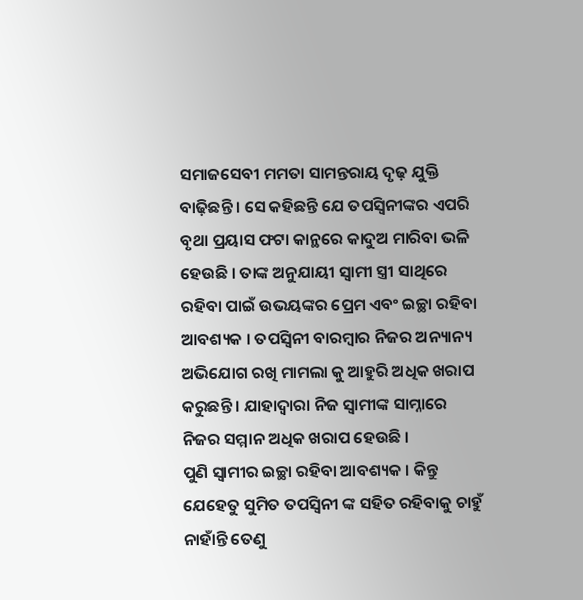ସମାଜସେବୀ ମମତା ସାମନ୍ତରାୟ ଦୃଢ଼ ଯୁକ୍ତି ବାଢ଼ିଛନ୍ତି । ସେ କହିଛନ୍ତି ଯେ ତପସ୍ୱିନୀଙ୍କର ଏପରି ବୃଥା ପ୍ରୟାସ ଫଟା କାନ୍ଥରେ କାଦୁଅ ମାରିବା ଭଳି ହେଉଛି । ତାଙ୍କ ଅନୁଯାୟୀ ସ୍ୱାମୀ ସ୍ତ୍ରୀ ସାଥିରେ ରହିବା ପାଇଁ ଉଭୟଙ୍କର ପ୍ରେମ ଏବଂ ଇଚ୍ଛା ରହିବା ଆବଶ୍ୟକ । ତପସ୍ୱିନୀ ବାରମ୍ବାର ନିଜର ଅନ୍ୟାନ୍ୟ ଅଭିଯୋଗ ରଖି ମାମଲା କୁ ଆହୁରି ଅଧିକ ଖରାପ କରୁଛନ୍ତି । ଯାହାଦ୍ୱାରା ନିଜ ସ୍ୱାମୀଙ୍କ ସାମ୍ନାରେ ନିଜର ସମ୍ମାନ ଅଧିକ ଖରାପ ହେଉଛି ।
ପୁଣି ସ୍ୱାମୀର ଇଚ୍ଛା ରହିବା ଆବଶ୍ୟକ । କିନ୍ତୁ ଯେହେତୁ ସୁମିତ ତପସ୍ୱିନୀ ଙ୍କ ସହିତ ରହିବାକୁ ଚାହୁଁ ନାହାଁନ୍ତି ତେଣୁ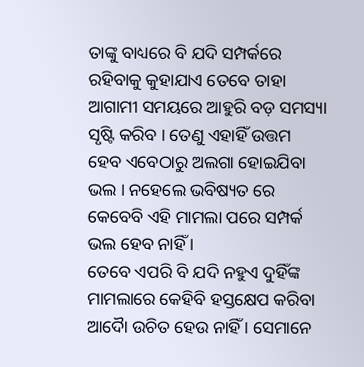ତାଙ୍କୁ ବାଧ୍ୟରେ ବି ଯଦି ସମ୍ପର୍କରେ ରହିବାକୁ କୁହାଯାଏ ତେବେ ତାହା ଆଗାମୀ ସମୟରେ ଆହୁରି ବଡ଼ ସମସ୍ୟା ସୃଷ୍ଟି କରିବ । ତେଣୁ ଏହାହିଁ ଉତ୍ତମ ହେବ ଏବେଠାରୁ ଅଲଗା ହୋଇଯିବା ଭଲ । ନହେଲେ ଭବିଷ୍ୟତ ରେ କେବେବି ଏହି ମାମଲା ପରେ ସମ୍ପର୍କ ଭଲ ହେବ ନାହିଁ ।
ତେବେ ଏପରି ବି ଯଦି ନହୁଏ ଦୁହିଁଙ୍କ ମାମଲାରେ କେହିବି ହସ୍ତକ୍ଷେପ କରିବା ଆଦୋୖ ଉଚିତ ହେଉ ନାହିଁ । ସେମାନେ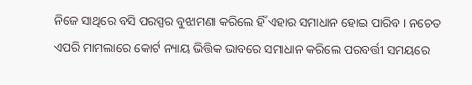ନିଜେ ସାଥିରେ ବସି ପରସ୍ପର ବୁଝାମଣା କରିଲେ ହିଁ ଏହାର ସମାଧାନ ହୋଇ ପାରିବ । ନଚେତ ଏପରି ମାମଲାରେ କୋର୍ଟ ନ୍ୟାୟ ଭିତ୍ତିକ ଭାବରେ ସମାଧାନ କରିଲେ ପରବର୍ତ୍ତୀ ସମୟରେ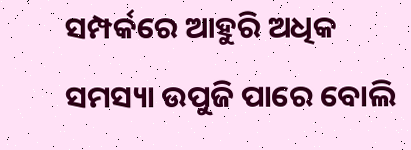ସମ୍ପର୍କରେ ଆହୁରି ଅଧିକ ସମସ୍ୟା ଉପୁଜି ପାରେ ବୋଲି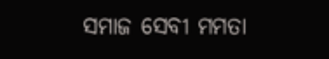ସମାଜ ସେବୀ ମମତା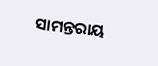ସାମନ୍ତରାୟ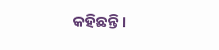କହିଛନ୍ତି ।